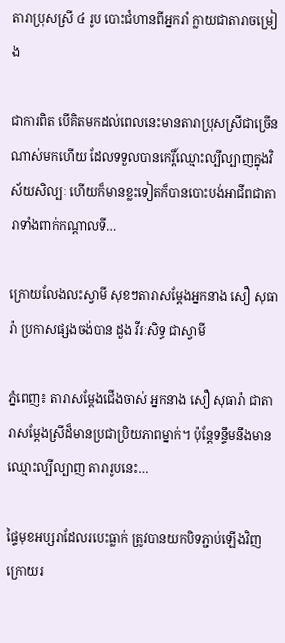តារាប្រុសស្រី ៤ រូប បោះជំហានពីអ្នករាំ ក្លាយជាតារាចម្រៀង

ជាការពិត បើគិតមកដល់ពេលនេះមានតារាប្រុសស្រីជាច្រើនណាស់មកហើយ ដែលទទួលបានកេរ្តិ៍ឈ្មោះល្បីល្បាញក្នុងវិស័យសិល្បៈ ហើយក៏មានខ្លះទៀតក៏បានបោះបង់អាជីពជាតារាទាំងពាក់កណ្តាលទី…

ក្រោយលែងលះស្វាមី សុខៗតារាសម្ដែងអ្នកនាង សឿ សុធារ៉ា ប្រកាសផ្សងចង់បាន ដួង វីរៈសិទ្ធ ជាស្វាមី

ភ្នំពេញ៖ តារាសម្ដែងជើងចាស់ អ្នកនាង សឿ សុធារ៉ា ជាតារាសម្ដែងស្រីដ៏មានប្រជាប្រិយភាពម្នាក់។ ប៉ុន្តែទន្ទឹមនឹងមានឈ្មោះល្បីល្បាញ តារារូបនេះ…

ផ្ទៃមុខអប្សរាដែលរបេះធ្លាក់ ត្រូវបានយកបិទភ្ជាប់ឡើងវិញ ក្រោយរ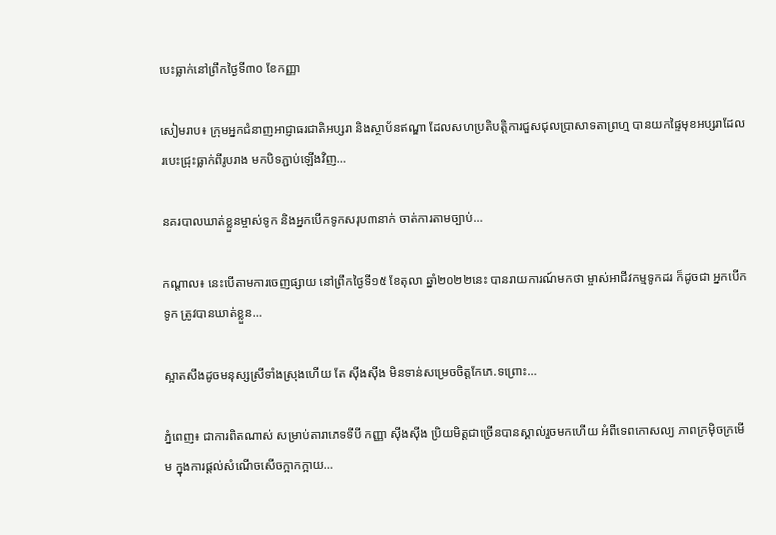បេះធ្លាក់នៅព្រឹកថ្ងៃទី៣០ ខែកញ្ញា

សៀមរាប៖ ក្រុមអ្នកជំនាញអាជ្ញាធរជាតិអប្សរា និងស្ថាប័នឥណ្ឌា ដែលសហប្រតិបត្តិការជួសជុលប្រាសាទតាព្រហ្ម បានយកផ្ទៃមុខអប្សរាដែលរបេះជ្រុះធ្លាក់ពីរូបរាង មកបិទភ្ជាប់ឡើងវិញ…

នគរបាលឃាត់ខ្លួនម្ចាស់ទូក និងអ្នកបើកទូកសរុប៣នាក់ ចាត់ការតាមច្បាប់…

កណ្តាល៖ នេះបើតាមការចេញផ្សាយ នៅព្រឹកថ្ងៃទី១៥ ខែតុលា ឆ្នាំ២០២២នេះ បានរាយការណ៍មកថា ម្ចាស់អាជីវកម្មទូកដរ ក៏ដូចជា អ្នកបើកទូក ត្រូវបានឃាត់ខ្លួន…

ស្អាតសឹងដូចមនុស្សស្រីទាំងស្រុងហើយ តែ ស៊ីងស៊ីង មិនទាន់សម្រេចចិត្តកែភេ.ទព្រោះ…

ភ្នំពេញ៖ ជាការពិតណាស់ សម្រាប់តារាភេទទីបី កញ្ញា ស៊ីងស៊ីង ប្រិយមិត្តជាច្រើនបានស្គាល់រួចមកហើយ អំពីទេពកោសល្យ ភាពក្រម៉ិចក្រមើម ក្នុងការផ្តល់សំណើចសើចក្អាកក្អាយ…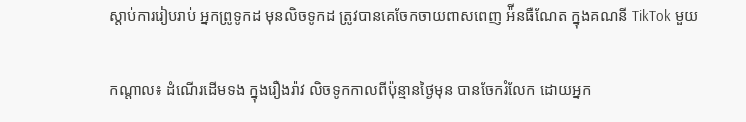ស្តាប់ការរៀបរាប់ អ្នកព្រូទូកដ មុនលិចទូកដ ត្រូវបានគេចែកចាយពាសពេញ អ៉ីនធឺណែត ក្នុងគណនី TikTok មួយ

កណ្តាល៖ ដំណើរដើមទង ក្នុងរឿងរ៉ាវ លិចទូកកាលពីប៉ុន្មានថ្ងៃមុន បានចែករំលែក ដោយអ្នក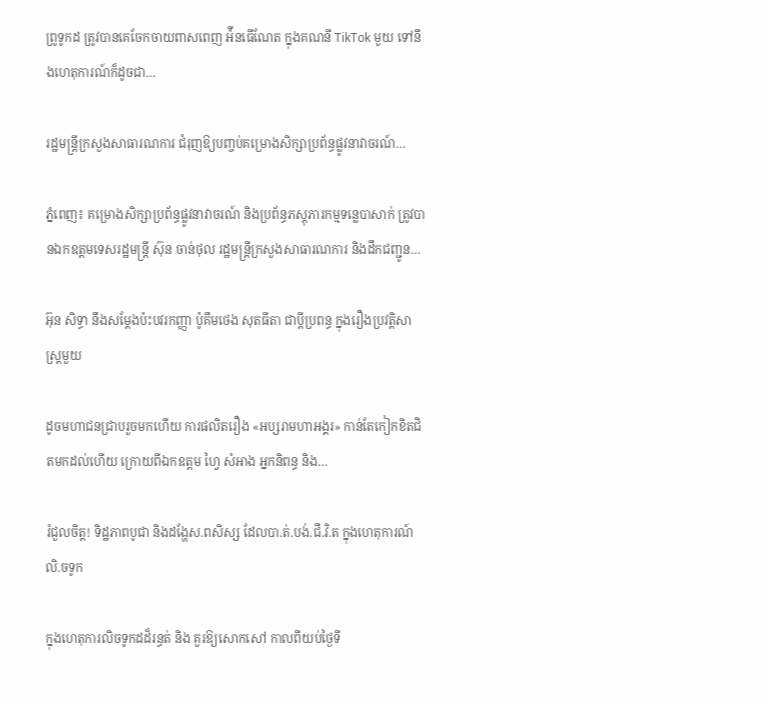ព្រូទូកដ ត្រូវបានគេចែកចាយពាសពេញ អ៉ីនធើណែត ក្នុងគណនី TikTok មួយ ទៅនឹងហេតុការណ៍ក៏ដូចជា…

រដ្ឋមន្ត្រីក្រសួងសាធារណការ ជំរុញឱ្យបញ្ចប់គម្រោងសិក្សាប្រព័ន្ធផ្លូវនាវាចរណ៍…

ភ្នំពេញ៖ គម្រោងសិក្សាប្រព័ន្ធផ្លូវនាវាចរណ៍ និងប្រព័ន្ធភស្ដុភារកម្មទន្លេបាសាក់ ត្រូវបានឯកឧត្តមទេសរដ្ឋមន្ត្រី ស៊ុន ចាន់ថុល រដ្ឋមន្ត្រីក្រសួងសាធារណការ និងដឹកជញ្ជូន…

អ៊ុន សិទ្ធា នឹងសម្តែងប៉ះបវរកញ្ញា ប៉ូគឹមថេង សុតធីតា ជាប្តីប្រពន្ធ ក្នុងរឿងប្រវត្តិសាស្រ្តមួយ

ដូចមហាជនជ្រាបរួចមកហើយ ការផលិតរឿង «អប្សរាមហាអង្គរ» កាន់តែកៀកខិតជិតមកដល់ហើយ ក្រោយពីឯកឧត្តម ហ្វៃ សំអាង អ្នកនិពន្ធ និង…

រំជួលចិត្ត! ទិដ្ឋភាពបូជា និងដង្ហែស.ពសិស្ស ដែលបា.ត់.បង់.ជី.វិ.ត ក្នុងហេតុការណ៍ លិ.ចទូក

ក្នុងហេតុការលិចទូកដដ៏រន្ធត់ និង គួរឱ្យសោកសៅ កាលពីយប់ថ្ងៃទី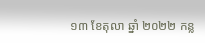១៣ ខែតុលា ឆ្នាំ ២០២២ កន្ល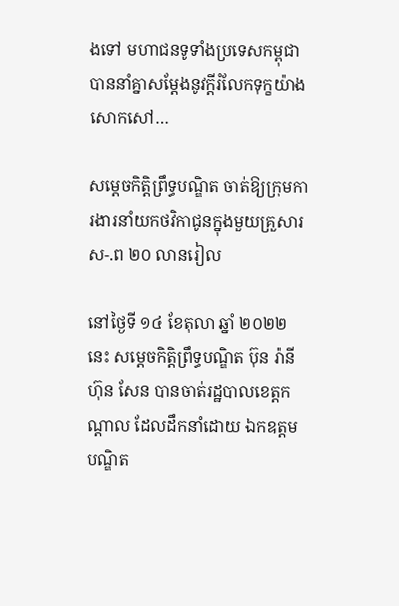ងទៅ មហាជនទូទាំងប្រទេសកម្ពុជា បាននាំគ្នាសម្ដែងនូវក្ដីរំលែកទុក្ខយ៉ាងសោកសៅ…

សម្តេចកិត្តិព្រឹទ្ធបណ្ឌិត ចាត់ឱ្យក្រុមការងារនាំយកថវិកាជូនក្នុងមួយគ្រួសារស-.ព ២០ លានរៀល

នៅថ្ងៃទី ១៤ ខែតុលា ឆ្នាំ ២០២២ នេះ សម្តេចកិត្តិព្រឹទ្ធបណ្ឌិត ប៊ុន រ៉ានី ហ៊ុន សែន បានចាត់រដ្ឋបាលខេត្តកណ្តាល ដែលដឹកនាំដោយ ឯកឧត្តម បណ្ឌិត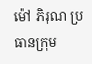ម៉ៅ ភិរុណ ប្រធានក្រុម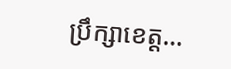ប្រឹក្សាខេត្ត…